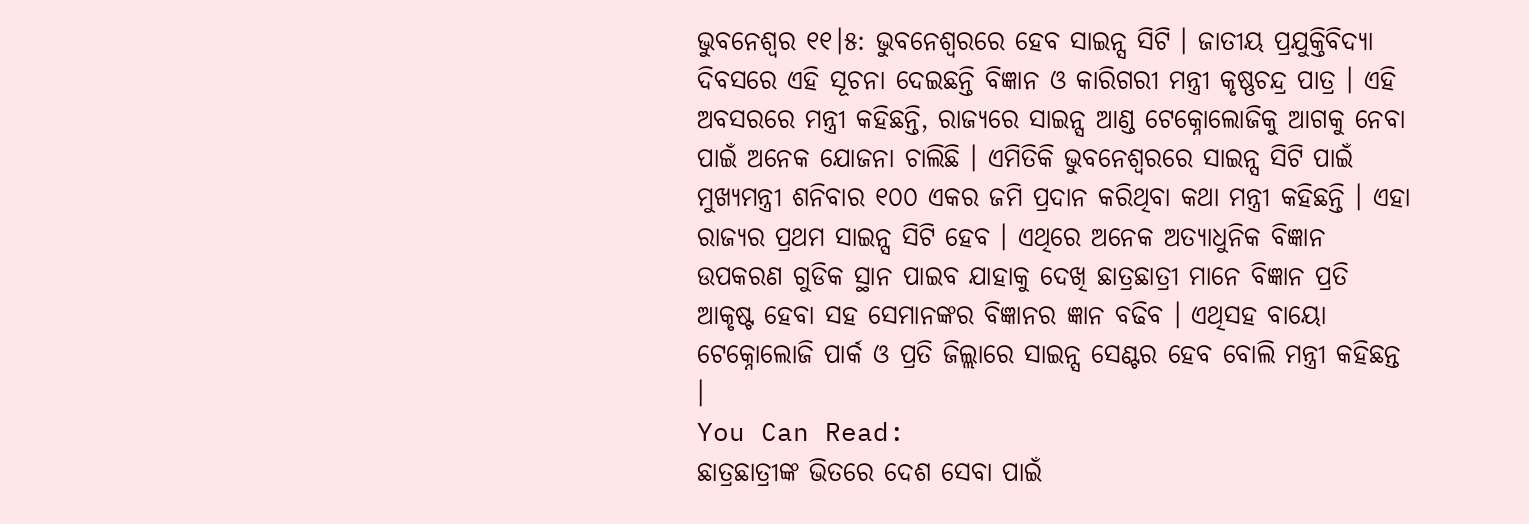ଭୁବନେଶ୍ବର ୧୧।୫: ଭୁବନେଶ୍ବରରେ ହେବ ସାଇନ୍ସ ସିଟି । ଜାତୀୟ ପ୍ରଯୁକ୍ତିବିଦ୍ୟା ଦିବସରେ ଏହି ସୂଚନା ଦେଇଛନ୍ତି ବିଜ୍ଞାନ ଓ କାରିଗରୀ ମନ୍ତ୍ରୀ କୃଷ୍ଣଚନ୍ଦ୍ର ପାତ୍ର । ଏହି ଅବସରରେ ମନ୍ତ୍ରୀ କହିଛନ୍ତି, ରାଜ୍ୟରେ ସାଇନ୍ସ ଆଣ୍ଡ ଟେକ୍ନୋଲୋଜିକୁ ଆଗକୁ ନେବା ପାଇଁ ଅନେକ ଯୋଜନା ଚାଲିଛି । ଏମିତିକି ଭୁବନେଶ୍ୱରରେ ସାଇନ୍ସ ସିଟି ପାଇଁ ମୁଖ୍ୟମନ୍ତ୍ରୀ ଶନିବାର ୧୦୦ ଏକର ଜମି ପ୍ରଦାନ କରିଥିବା କଥା ମନ୍ତ୍ରୀ କହିଛନ୍ତି । ଏହା ରାଜ୍ୟର ପ୍ରଥମ ସାଇନ୍ସ ସିଟି ହେବ । ଏଥିରେ ଅନେକ ଅତ୍ୟାଧୁନିକ ବିଜ୍ଞାନ ଉପକରଣ ଗୁଡିକ ସ୍ଥାନ ପାଇବ ଯାହାକୁ ଦେଖି ଛାତ୍ରଛାତ୍ରୀ ମାନେ ବିଜ୍ଞାନ ପ୍ରତି ଆକୃଷ୍ଟ ହେବା ସହ ସେମାନଙ୍କର ବିଜ୍ଞାନର ଜ୍ଞାନ ବଢିବ । ଏଥିସହ ବାୟୋ ଟେକ୍ନୋଲୋଜି ପାର୍କ ଓ ପ୍ରତି ଜିଲ୍ଲାରେ ସାଇନ୍ସ ସେଣ୍ଟର ହେବ ବୋଲି ମନ୍ତ୍ରୀ କହିଛନ୍ତ ।
You Can Read:
ଛାତ୍ରଛାତ୍ରୀଙ୍କ ଭିତରେ ଦେଶ ସେବା ପାଇଁ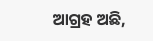ଆଗ୍ରହ ଅଛି,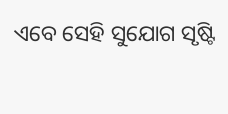ଏବେ ସେହି ସୁଯୋଗ ସୃଷ୍ଟି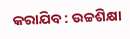କରାଯିବ : ଉଚ୍ଚଶିକ୍ଷା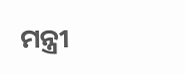ମନ୍ତ୍ରୀ